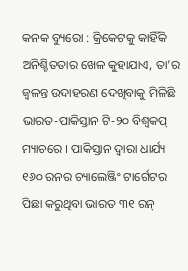କନକ ବ୍ୟୁରୋ : କ୍ରିକେଟକୁ କାହିଁକି ଅନିଶ୍ଚିତତାର ଖେଳ କୁହାଯାଏ, ତା’ର ଜ୍ୱଳନ୍ତ ଉଦାହରଣ ଦେଖିବାକୁ ମିଳିଛି ଭାରତ-ପାକିସ୍ତାନ ଟି-୨୦ ବିଶ୍ୱକପ୍ ମ୍ୟାଚରେ । ପାକିସ୍ତାନ ଦ୍ୱାରା ଧାର୍ଯ୍ୟ ୧୬୦ ରନର ଚ୍ୟାଲେଞ୍ଜିଂ ଟାର୍ଗେଟର ପିଛା କରୁଥିବା ଭାରତ ୩୧ ରନ୍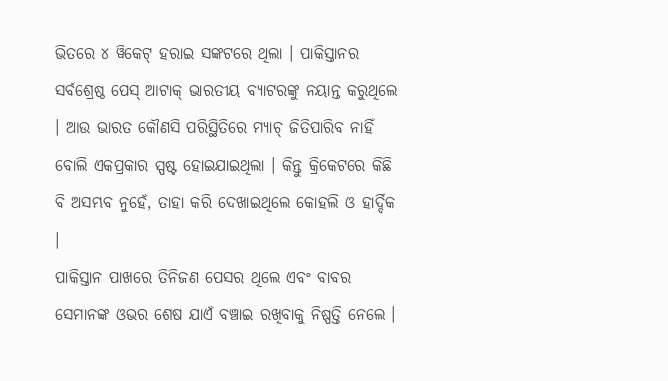ଭିତରେ ୪ ୱିକେଟ୍ ହରାଇ ସଙ୍କଟରେ ଥିଲା । ପାକିସ୍ତାନର ସର୍ବଶ୍ରେଷ୍ଠ ପେସ୍ ଆଟାକ୍ ଭାରତୀୟ ବ୍ୟାଟରଙ୍କୁ ନୟାନ୍ତ କରୁଥିଲେ । ଆଉ ଭାରତ କୌଣସି ପରିସ୍ଥିତିରେ ମ୍ୟାଚ୍ ଜିତିପାରିବ ନାହିଁ ବୋଲି ଏକପ୍ରକାର ସ୍ପଷ୍ଟ ହୋଇଯାଇଥିଲା । କିନ୍ତୁ କ୍ରିକେଟରେ କିଛି ବି ଅସମ୍ଭବ ନୁହେଁ, ତାହା କରି ଦେଖାଇଥିଲେ କୋହଲି ଓ ହାର୍ଦ୍ଦିକ ।
ପାକିସ୍ତାନ ପାଖରେ ତିନିଜଣ ପେସର ଥିଲେ ଏବଂ ବାବର ସେମାନଙ୍କ ଓଭର ଶେଷ ଯାଏଁ ବଞ୍ଚାଇ ରଖିବାକୁ ନିଷ୍ପତ୍ତି ନେଲେ ।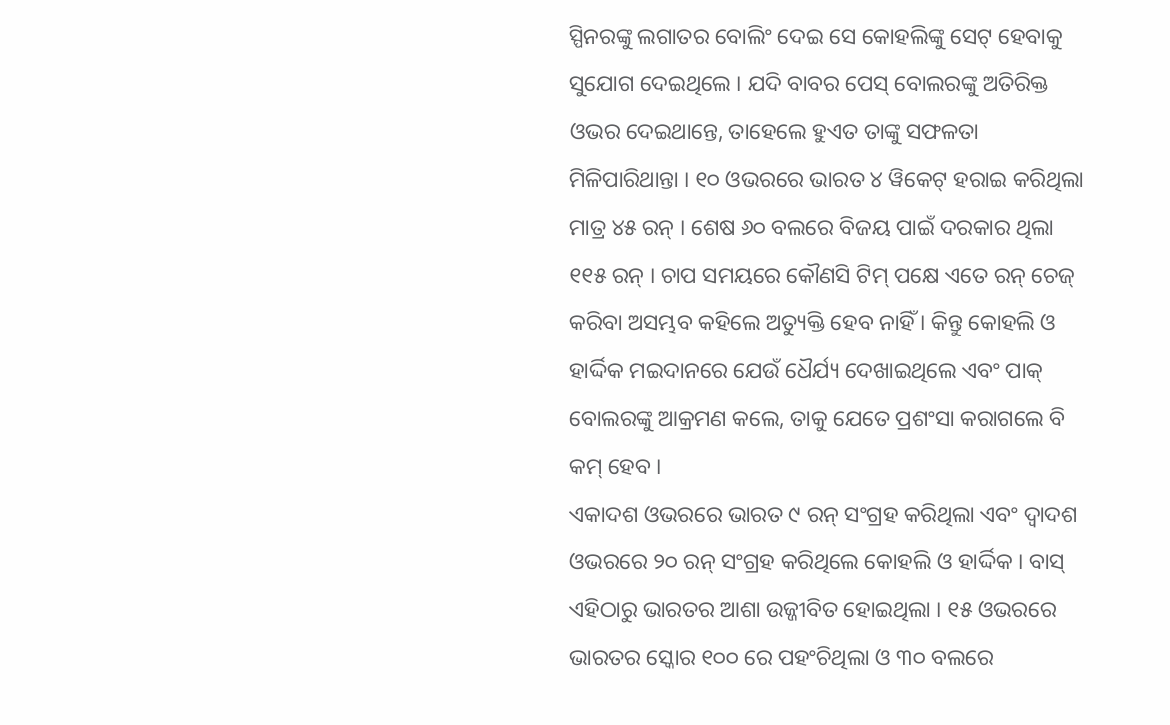ସ୍ପିନରଙ୍କୁ ଲଗାତର ବୋଲିଂ ଦେଇ ସେ କୋହଲିଙ୍କୁ ସେଟ୍ ହେବାକୁ ସୁଯୋଗ ଦେଇଥିଲେ । ଯଦି ବାବର ପେସ୍ ବୋଲରଙ୍କୁ ଅତିରିକ୍ତ ଓଭର ଦେଇଥାନ୍ତେ, ତାହେଲେ ହୁଏତ ତାଙ୍କୁ ସଫଳତା ମିଳିପାରିଥାନ୍ତା । ୧୦ ଓଭରରେ ଭାରତ ୪ ୱିକେଟ୍ ହରାଇ କରିଥିଲା ମାତ୍ର ୪୫ ରନ୍ । ଶେଷ ୬୦ ବଲରେ ବିଜୟ ପାଇଁ ଦରକାର ଥିଲା ୧୧୫ ରନ୍ । ଚାପ ସମୟରେ କୌଣସି ଟିମ୍ ପକ୍ଷେ ଏତେ ରନ୍ ଚେଜ୍ କରିବା ଅସମ୍ଭବ କହିଲେ ଅତ୍ୟୁକ୍ତି ହେବ ନାହିଁ । କିନ୍ତୁ କୋହଲି ଓ ହାର୍ଦ୍ଦିକ ମଇଦାନରେ ଯେଉଁ ଧୈର୍ଯ୍ୟ ଦେଖାଇଥିଲେ ଏବଂ ପାକ୍ ବୋଲରଙ୍କୁ ଆକ୍ରମଣ କଲେ, ତାକୁ ଯେତେ ପ୍ରଶଂସା କରାଗଲେ ବି କମ୍ ହେବ ।
ଏକାଦଶ ଓଭରରେ ଭାରତ ୯ ରନ୍ ସଂଗ୍ରହ କରିଥିଲା ଏବଂ ଦ୍ୱାଦଶ ଓଭରରେ ୨୦ ରନ୍ ସଂଗ୍ରହ କରିଥିଲେ କୋହଲି ଓ ହାର୍ଦ୍ଦିକ । ବାସ୍ ଏହିଠାରୁ ଭାରତର ଆଶା ଉଜ୍ଜୀବିତ ହୋଇଥିଲା । ୧୫ ଓଭରରେ ଭାରତର ସ୍କୋର ୧୦୦ ରେ ପହଂଚିଥିଲା ଓ ୩୦ ବଲରେ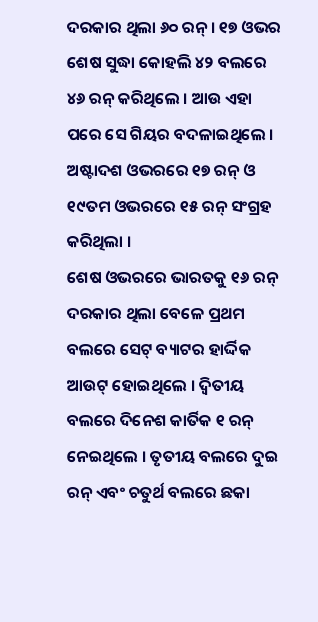ଦରକାର ଥିଲା ୬୦ ରନ୍ । ୧୭ ଓଭର ଶେଷ ସୁଦ୍ଧା କୋହଲି ୪୨ ବଲରେ ୪୬ ରନ୍ କରିଥିଲେ । ଆଉ ଏହା ପରେ ସେ ଗିୟର ବଦଳାଇଥିଲେ । ଅଷ୍ଟାଦଶ ଓଭରରେ ୧୭ ରନ୍ ଓ ୧୯ତମ ଓଭରରେ ୧୫ ରନ୍ ସଂଗ୍ରହ କରିଥିଲା ।
ଶେଷ ଓଭରରେ ଭାରତକୁ ୧୬ ରନ୍ ଦରକାର ଥିଲା ବେଳେ ପ୍ରଥମ ବଲରେ ସେଟ୍ ବ୍ୟାଟର ହାର୍ଦ୍ଦିକ ଆଉଟ୍ ହୋଇଥିଲେ । ଦ୍ୱିତୀୟ ବଲରେ ଦିନେଶ କାର୍ତିକ ୧ ରନ୍ ନେଇଥିଲେ । ତୃତୀୟ ବଲରେ ଦୁଇ ରନ୍ ଏବଂ ଚତୁର୍ଥ ବଲରେ ଛକା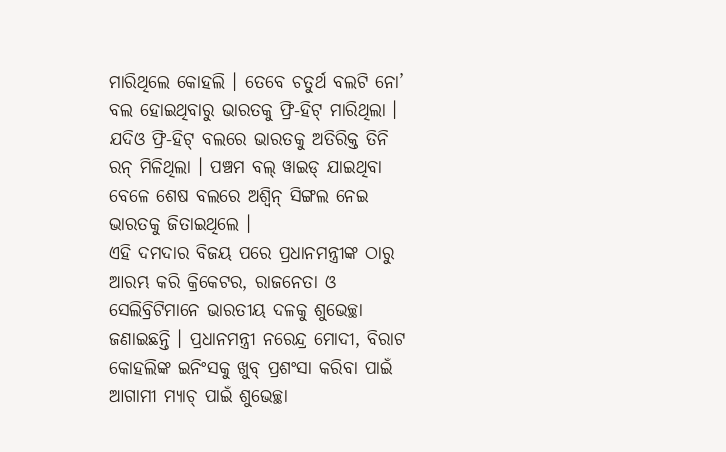ମାରିଥିଲେ କୋହଲି । ତେବେ ଚତୁର୍ଥ ବଲଟି ନୋ’ ବଲ ହୋଇଥିବାରୁ ଭାରତକୁ ଫ୍ରି-ହିଟ୍ ମାରିଥିଲା । ଯଦିଓ ଫ୍ରି-ହିଟ୍ ବଲରେ ଭାରତକୁ ଅତିରିକ୍ତ ତିନି ରନ୍ ମିଳିଥିଲା । ପଞ୍ଚମ ବଲ୍ ୱାଇଡ୍ ଯାଇଥିବା ବେଳେ ଶେଷ ବଲରେ ଅଶ୍ୱିନ୍ ସିଙ୍ଗଲ ନେଇ ଭାରତକୁ ଜିତାଇଥିଲେ ।
ଏହି ଦମଦାର ବିଜୟ ପରେ ପ୍ରଧାନମନ୍ତ୍ରୀଙ୍କ ଠାରୁ ଆରମ୍ଭ କରି କ୍ରିକେଟର, ରାଜନେତା ଓ ସେଲିବ୍ରିଟିମାନେ ଭାରତୀୟ ଦଳକୁ ଶୁଭେଚ୍ଛା ଜଣାଇଛନ୍ତି । ପ୍ରଧାନମନ୍ତ୍ରୀ ନରେନ୍ଦ୍ର ମୋଦୀ, ବିରାଟ କୋହଲିଙ୍କ ଇନିଂସକୁ ଖୁବ୍ ପ୍ରଶଂସା କରିବା ପାଇଁ ଆଗାମୀ ମ୍ୟାଚ୍ ପାଇଁ ଶୁଭେଚ୍ଛା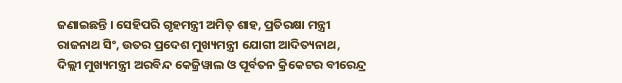ଜଣାଇଛନ୍ତି । ସେହିପରି ଗୃହମନ୍ତ୍ରୀ ଅମିତ୍ ଶାହ, ପ୍ରତିରକ୍ଷା ମନ୍ତ୍ରୀ ରାଜନାଥ ସିଂ, ଉତର ପ୍ରଦେଶ ମୁଖ୍ୟମନ୍ତ୍ରୀ ଯୋଗୀ ଆଦିତ୍ୟନାଥ, ଦିଲ୍ଲୀ ମୁଖ୍ୟମନ୍ତ୍ରୀ ଅରବିନ୍ଦ କେଜ୍ରିୱାଲ ଓ ପୂର୍ବତନ କ୍ରିକେଟର ବୀରେନ୍ଦ୍ର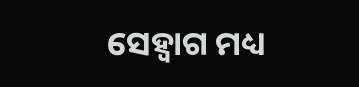ସେହ୍ୱାଗ ମଧ୍ୟ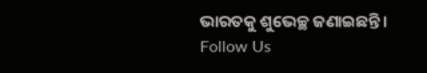ଭାରତକୁ ଶୁଭେଚ୍ଛ ଜଣାଇଛନ୍ତି ।
Follow Us